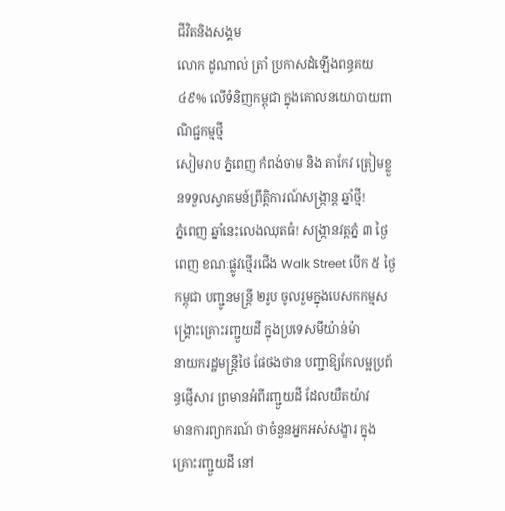ជីវិតនិងសង្គម
លោក ដូណាល់ ត្រាំ ប្រកាសដំឡើងពន្ធគយ ៤៩% លើទំនិញកម្ពុជា ក្នុងគោលនយោបាយពាណិជ្ជកម្មថ្មី
សៀមរាប ភ្នំពេញ កំពង់ចាម និង តាកែវ ត្រៀមខ្លួនទទួលស្វាគមន៍ព្រឹត្តិការណ៍សង្ក្រាន្ត ឆ្នាំថ្មី!
ភ្នំពេញ ឆ្នាំនេះលេងឈុតធំ! សង្ក្រានវត្តភ្នំ ៣ ថ្ងៃពេញ ខណៈផ្លូវថ្មើរជើង Walk Street បើក ៥ ថ្ងៃ
កម្ពុជា បញ្ជូនមន្រ្តី ២រូប ចូលរួមក្នុងបេសកកម្មសង្គ្រោះគ្រោះរញ្ជួយដី ក្នុងប្រទេសមីយ៉ាន់ម៉ា
នាយករដ្ឋមន្ត្រីថៃ ផែថងថាន បញ្ជាឱ្យកែលម្អប្រព័ន្ធផ្ញើសារ ព្រមានអំពីរញ្ជួយដី ដែលយឺតយ៉ាវ
មានការព្យាករណ៍ ថាចំនួនអ្នកអស់សង្ខារ ក្នុងគ្រោះរញ្ជួយដី នៅ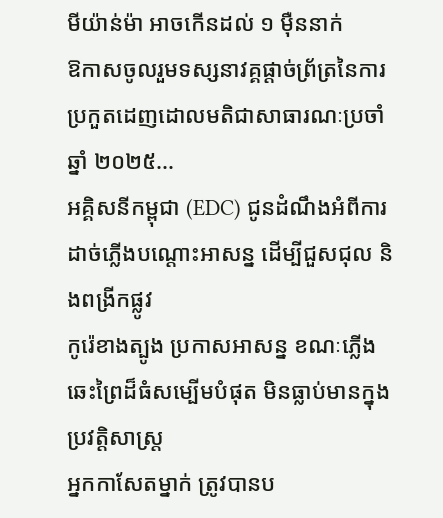មីយ៉ាន់ម៉ា អាចកើនដល់ ១ មុឺននាក់
ឱកាសចូលរួមទស្សនាវគ្គផ្តាច់ព្រ័ត្រនៃការប្រកួតដេញដោលមតិជាសាធារណៈប្រចាំឆ្នាំ ២០២៥...
អគ្គិសនីកម្ពុជា (EDC) ជូនដំណឹងអំពីការដាច់ភ្លើងបណ្តោះអាសន្ន ដើម្បីជួសជុល និងពង្រីកផ្លូវ
កូរ៉េខាងត្បូង ប្រកាសអាសន្ន ខណៈភ្លើងឆេះព្រៃដ៏ធំសម្បើមបំផុត មិនធ្លាប់មានក្នុងប្រវត្តិសាស្ត្រ
អ្នកកាសែតម្នាក់ ត្រូវបានប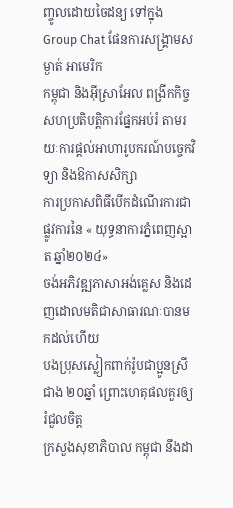ញ្ចូលដោយចៃដន្យ ទៅក្នុង Group Chat ផែនការសង្គ្រាមសម្ងាត់ អាមេរិក
កម្ពុជា និងអ៊ីស្រាអែល ពង្រីកកិច្ចសហប្រតិបត្តិការផ្នែកអប់រំ តាមរយៈការផ្ដល់អាហារូបករណ៍បច្ចេកវិទ្យា និងឱកាសសិក្សា
ការប្រកាសពិធីបេីកដំណើរការជាផ្លូវការនៃ « យុទ្ធនាការភ្នំពេញស្អាត ឆ្នាំ២០២៤»
ចង់អភិវឌ្ឍភាសាអង់គ្លេស និងដេញដោលមតិជាសាធារណៈបានមកដល់ហើយ
បងប្រុសស្លៀកពាក់រ៉ូបជាប្អូនស្រីជាង ២០ឆ្នាំ ព្រោះហេតុផលគួរឲ្យរំជួលចិត្ត
ក្រសួងសុខាភិបាល កម្ពុជា នឹងដា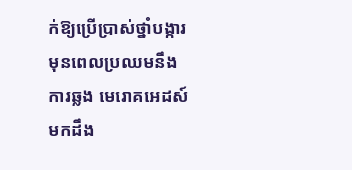ក់ឱ្យប្រើប្រាស់ថ្នាំបង្ការ មុនពេលប្រឈមនឹងការឆ្លង មេរោគអេដស៍
មកដឹង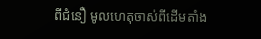ពីជំនឿ មូលហេតុចាស់ពីដើមតាំង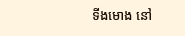ទីងមោង នៅ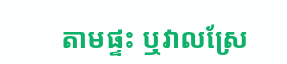តាមផ្ទះ ឬវាលស្រែ